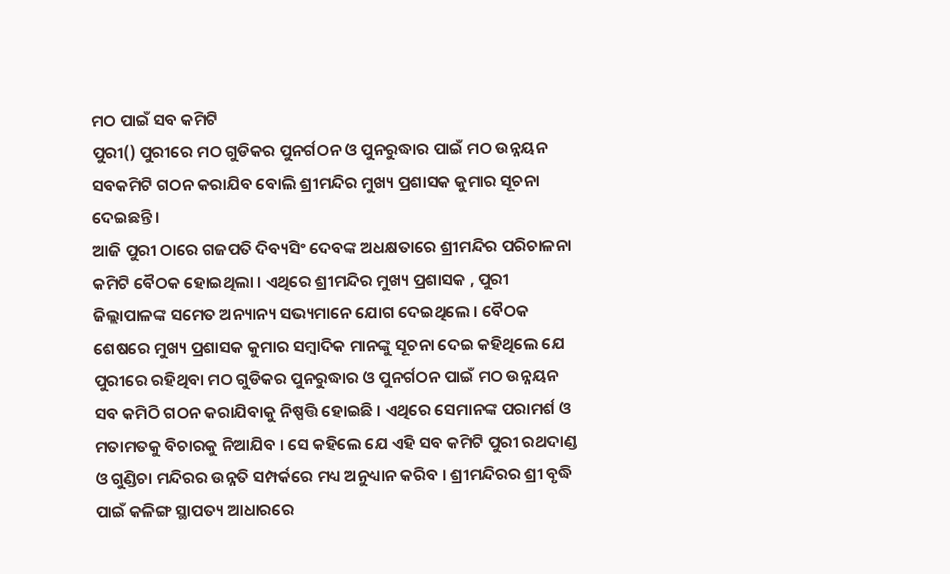ମଠ ପାଇଁ ସବ କମିଟି
ପୁରୀ() ପୁରୀରେ ମଠ ଗୁଡିକର ପୁନର୍ଗଠନ ଓ ପୁନରୁଦ୍ଧାର ପାଇଁ ମଠ ଉନ୍ନୟନ ସବକମିଟି ଗଠନ କରାଯିବ ବୋଲି ଶ୍ରୀମନ୍ଦିର ମୁଖ୍ୟ ପ୍ରଶାସକ କୁମାର ସୂଚନା ଦେଇଛନ୍ତି ।
ଆଜି ପୁରୀ ଠାରେ ଗଜପତି ଦିବ୍ୟସିଂ ଦେବଙ୍କ ଅଧକ୍ଷତାରେ ଶ୍ରୀମନ୍ଦିର ପରିଚାଳନା କମିଟି ବୈଠକ ହୋଇଥିଲା । ଏଥିରେ ଶ୍ରୀମନ୍ଦିର ମୁଖ୍ୟ ପ୍ରଶାସକ , ପୁରୀ ଜିଲ୍ଲାପାଳଙ୍କ ସମେତ ଅନ୍ୟାନ୍ୟ ସଭ୍ୟମାନେ ଯୋଗ ଦେଇଥିଲେ । ବୈଠକ ଶେଷରେ ମୁଖ୍ୟ ପ୍ରଶାସକ କୁମାର ସମ୍ବାଦିକ ମାନଙ୍କୁ ସୂଚନା ଦେଇ କହିଥିଲେ ଯେ ପୁରୀରେ ରହିଥିବା ମଠ ଗୁଡିକର ପୁନରୁଦ୍ଧାର ଓ ପୁନର୍ଗଠନ ପାଇଁ ମଠ ଉନ୍ନୟନ ସବ କମିଠି ଗଠନ କରାଯିବାକୁ ନିଷ୍ପତ୍ତି ହୋଇଛି । ଏଥିରେ ସେମାନଙ୍କ ପରାମର୍ଶ ଓ ମତାମତକୁ ବିଚାରକୁ ନିଆଯିବ । ସେ କହିଲେ ଯେ ଏହି ସବ କମିଟି ପୁରୀ ରଥଦାଣ୍ଡ ଓ ଗୁଣ୍ଡିଚା ମନ୍ଦିରର ଉନ୍ନତି ସମ୍ପର୍କରେ ମଧ୍ୟ ଅନୁଧ୍ୟାନ କରିବ । ଶ୍ରୀମନ୍ଦିରର ଶ୍ରୀ ବୃଦ୍ଧି ପାଇଁ କଳିଙ୍ଗ ସ୍ଥାପତ୍ୟ ଆଧାରରେ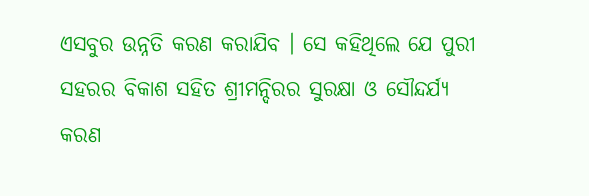ଏସବୁର ଉନ୍ନତି କରଣ କରାଯିବ । ସେ କହିଥିଲେ ଯେ ପୁରୀ ସହରର ବିକାଶ ସହିତ ଶ୍ରୀମନ୍ଦିରର ସୁରକ୍ଷା ଓ ସୌନ୍ଦର୍ଯ୍ୟ କରଣ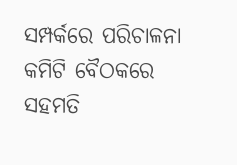ସମ୍ପର୍କରେ ପରିଚାଳନା କମିଟି ବୈଠକରେ ସହମତି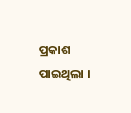ପ୍ରକାଶ ପାଇଥିଲା ।